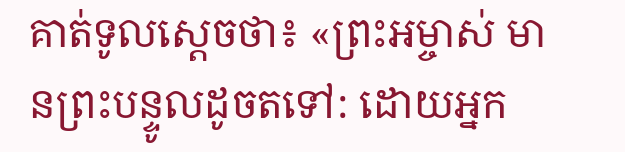គាត់ទូលស្ដេចថា៖ «ព្រះអម្ចាស់ មានព្រះបន្ទូលដូចតទៅ: ដោយអ្នក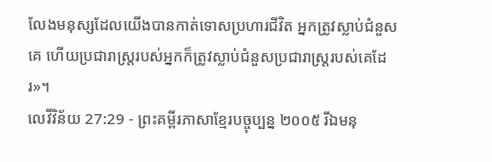លែងមនុស្សដែលយើងបានកាត់ទោសប្រហារជីវិត អ្នកត្រូវស្លាប់ជំនួសគេ ហើយប្រជារាស្ត្ររបស់អ្នកក៏ត្រូវស្លាប់ជំនួសប្រជារាស្ត្ររបស់គេដែរ»។
លេវីវិន័យ 27:29 - ព្រះគម្ពីរភាសាខ្មែរបច្ចុប្បន្ន ២០០៥ រីឯមនុ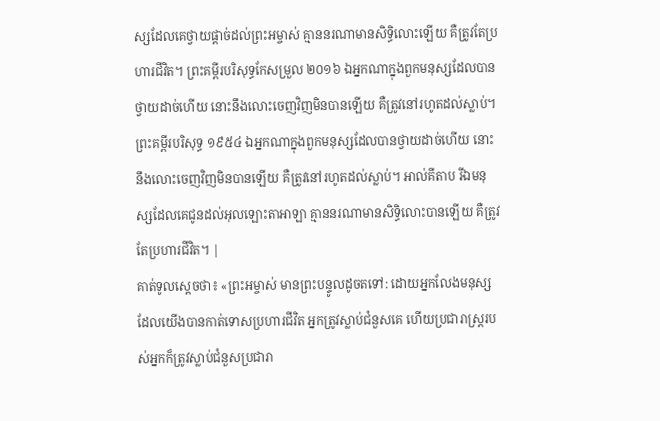ស្សដែលគេថ្វាយផ្ដាច់ដល់ព្រះអម្ចាស់ គ្មាននរណាមានសិទ្ធិលោះឡើយ គឺត្រូវតែប្រហារជីវិត។ ព្រះគម្ពីរបរិសុទ្ធកែសម្រួល ២០១៦ ឯអ្នកណាក្នុងពួកមនុស្សដែលបានថ្វាយដាច់ហើយ នោះនឹងលោះចេញវិញមិនបានឡើយ គឺត្រូវនៅរហូតដល់ស្លាប់។ ព្រះគម្ពីរបរិសុទ្ធ ១៩៥៤ ឯអ្នកណាក្នុងពួកមនុស្សដែលបានថ្វាយដាច់ហើយ នោះនឹងលោះចេញវិញមិនបានឡើយ គឺត្រូវនៅរហូតដល់ស្លាប់។ អាល់គីតាប រីឯមនុស្សដែលគេជូនដល់អុលឡោះតាអាឡា គ្មាននរណាមានសិទ្ធិលោះបានឡើយ គឺត្រូវតែប្រហារជីវិត។ |
គាត់ទូលស្ដេចថា៖ «ព្រះអម្ចាស់ មានព្រះបន្ទូលដូចតទៅ: ដោយអ្នកលែងមនុស្សដែលយើងបានកាត់ទោសប្រហារជីវិត អ្នកត្រូវស្លាប់ជំនួសគេ ហើយប្រជារាស្ត្ររបស់អ្នកក៏ត្រូវស្លាប់ជំនួសប្រជារា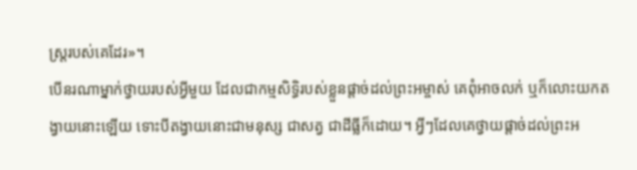ស្ត្ររបស់គេដែរ»។
បើនរណាម្នាក់ថ្វាយរបស់អ្វីមួយ ដែលជាកម្មសិទ្ធិរបស់ខ្លួនផ្ដាច់ដល់ព្រះអម្ចាស់ គេពុំអាចលក់ ឬក៏លោះយកតង្វាយនោះឡើយ ទោះបីតង្វាយនោះជាមនុស្ស ជាសត្វ ជាដីធ្លីក៏ដោយ។ អ្វីៗដែលគេថ្វាយផ្ដាច់ដល់ព្រះអ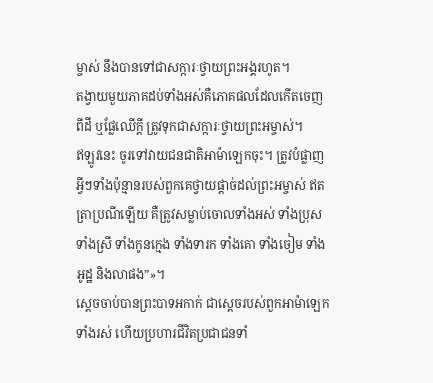ម្ចាស់ នឹងបានទៅជាសក្ការៈថ្វាយព្រះអង្គរហូត។
តង្វាយមួយភាគដប់ទាំងអស់គឺភោគផលដែលកើតចេញពីដី ឬផ្លែឈើក្ដី ត្រូវទុកជាសក្ការៈថ្វាយព្រះអម្ចាស់។
ឥឡូវនេះ ចូរទៅវាយជនជាតិអាម៉ាឡេកចុះ។ ត្រូវបំផ្លាញអ្វីៗទាំងប៉ុន្មានរបស់ពួកគេថ្វាយផ្ដាច់ដល់ព្រះអម្ចាស់ ឥតត្រាប្រណីឡើយ គឺត្រូវសម្លាប់ចោលទាំងអស់ ទាំងប្រុស ទាំងស្រី ទាំងកូនក្មេង ទាំងទារក ទាំងគោ ទាំងចៀម ទាំងអូដ្ឋ និងលាផង”»។
ស្ដេចចាប់បានព្រះបាទអកាក់ ជាស្ដេចរបស់ពួកអាម៉ាឡេក ទាំងរស់ ហើយប្រហារជីវិតប្រជាជនទាំ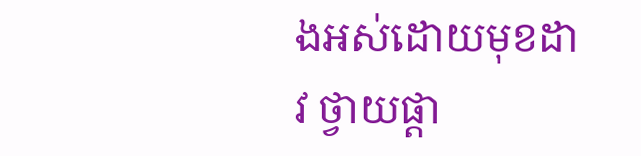ងអស់ដោយមុខដាវ ថ្វាយផ្ដា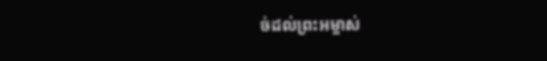ច់ដល់ព្រះអម្ចាស់